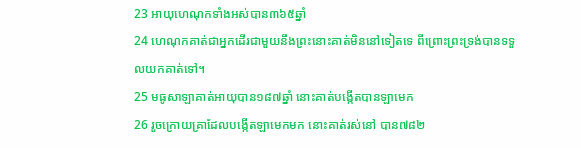23 អាយុហេណុកទាំងអស់បាន៣៦៥ឆ្នាំ
24 ហេណុកគាត់ជាអ្នកដើរជាមួយនឹងព្រះនោះគាត់មិននៅទៀតទេ ពីព្រោះព្រះទ្រង់បានទទួលយកគាត់ទៅ។
25 មធូសាឡាគាត់អាយុបាន១៨៧ឆ្នាំ នោះគាត់បង្កើតបានឡាមេក
26 រួចក្រោយគ្រាដែលបង្កើតឡាមេកមក នោះគាត់រស់នៅ បាន៧៨២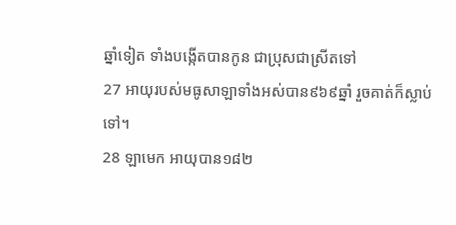ឆ្នាំទៀត ទាំងបង្កើតបានកូន ជាប្រុសជាស្រីតទៅ
27 អាយុរបស់មធូសាឡាទាំងអស់បាន៩៦៩ឆ្នាំ រួចគាត់ក៏ស្លាប់ទៅ។
28 ឡាមេក អាយុបាន១៨២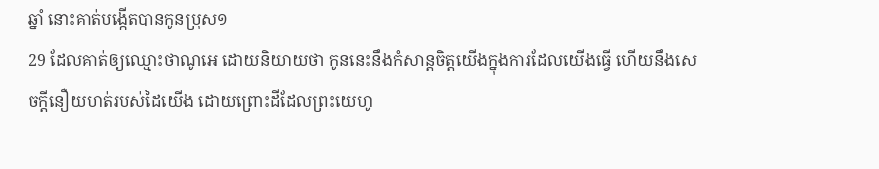ឆ្នាំ នោះគាត់បង្កើតបានកូនប្រុស១
29 ដែលគាត់ឲ្យឈ្មោះថាណូអេ ដោយនិយាយថា កូននេះនឹងកំសាន្តចិត្តយើងក្នុងការដែលយើងធ្វើ ហើយនឹងសេចក្ដីនឿយហត់របស់ដៃយើង ដោយព្រោះដីដែលព្រះយេហូ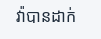វ៉ាបានដាក់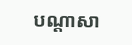បណ្តាសា